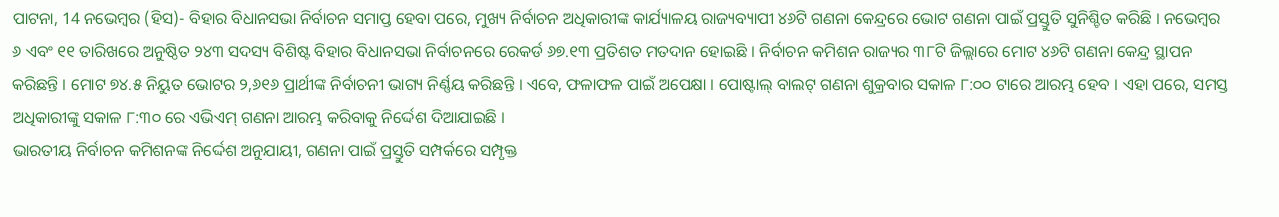ପାଟନା, 14 ନଭେମ୍ବର (ହିସ)- ବିହାର ବିଧାନସଭା ନିର୍ବାଚନ ସମାପ୍ତ ହେବା ପରେ, ମୁଖ୍ୟ ନିର୍ବାଚନ ଅଧିକାରୀଙ୍କ କାର୍ଯ୍ୟାଳୟ ରାଜ୍ୟବ୍ୟାପୀ ୪୬ଟି ଗଣନା କେନ୍ଦ୍ରରେ ଭୋଟ ଗଣନା ପାଇଁ ପ୍ରସ୍ତୁତି ସୁନିଶ୍ଚିତ କରିଛି । ନଭେମ୍ବର ୬ ଏବଂ ୧୧ ତାରିଖରେ ଅନୁଷ୍ଠିତ ୨୪୩ ସଦସ୍ୟ ବିଶିଷ୍ଟ ବିହାର ବିଧାନସଭା ନିର୍ବାଚନରେ ରେକର୍ଡ ୬୭.୧୩ ପ୍ରତିଶତ ମତଦାନ ହୋଇଛି । ନିର୍ବାଚନ କମିଶନ ରାଜ୍ୟର ୩୮ଟି ଜିଲ୍ଲାରେ ମୋଟ ୪୬ଟି ଗଣନା କେନ୍ଦ୍ର ସ୍ଥାପନ କରିଛନ୍ତି । ମୋଟ ୭୪.୫ ନିୟୁତ ଭୋଟର ୨,୬୧୬ ପ୍ରାର୍ଥୀଙ୍କ ନିର୍ବାଚନୀ ଭାଗ୍ୟ ନିର୍ଣ୍ଣୟ କରିଛନ୍ତି । ଏବେ, ଫଳାଫଳ ପାଇଁ ଅପେକ୍ଷା । ପୋଷ୍ଟାଲ୍ ବାଲଟ୍ ଗଣନା ଶୁକ୍ରବାର ସକାଳ ୮:୦୦ ଟାରେ ଆରମ୍ଭ ହେବ । ଏହା ପରେ, ସମସ୍ତ ଅଧିକାରୀଙ୍କୁ ସକାଳ ୮:୩୦ ରେ ଏଭିଏମ୍ ଗଣନା ଆରମ୍ଭ କରିବାକୁ ନିର୍ଦ୍ଦେଶ ଦିଆଯାଇଛି ।
ଭାରତୀୟ ନିର୍ବାଚନ କମିଶନଙ୍କ ନିର୍ଦ୍ଦେଶ ଅନୁଯାୟୀ, ଗଣନା ପାଇଁ ପ୍ରସ୍ତୁତି ସମ୍ପର୍କରେ ସମ୍ପୃକ୍ତ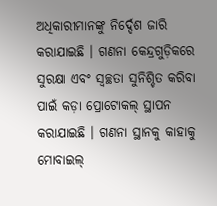ଅଧିକାରୀମାନଙ୍କୁ ନିର୍ଦ୍ଦେଶ ଜାରି କରାଯାଇଛି । ଗଣନା କେନ୍ଦ୍ରଗୁଡ଼ିକରେ ସୁରକ୍ଷା ଏବଂ ସ୍ୱଚ୍ଛତା ସୁନିଶ୍ଚିତ କରିବା ପାଇଁ କଡ଼ା ପ୍ରୋଟୋକଲ୍ ସ୍ଥାପନ କରାଯାଇଛି । ଗଣନା ସ୍ଥାନକୁ କାହାକୁ ମୋବାଇଲ୍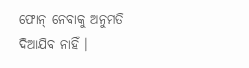ଫୋନ୍ ନେବାକୁ ଅନୁମତି ଦିଆଯିବ ନାହିଁ ।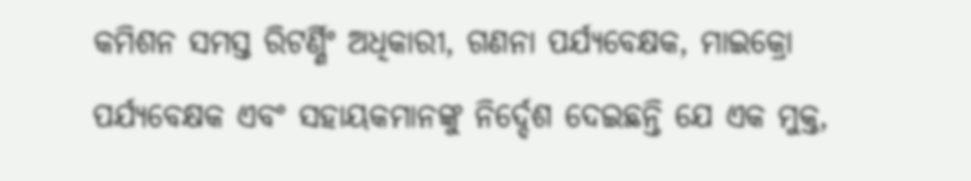କମିଶନ ସମସ୍ତ ରିଟର୍ଣ୍ଣିଂ ଅଧିକାରୀ, ଗଣନା ପର୍ଯ୍ୟବେକ୍ଷକ, ମାଇକ୍ରୋ ପର୍ଯ୍ୟବେକ୍ଷକ ଏବଂ ସହାୟକମାନଙ୍କୁ ନିର୍ଦ୍ଦେଶ ଦେଇଛନ୍ତି ଯେ ଏକ ମୁକ୍ତ,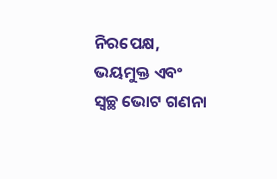ନିରପେକ୍ଷ, ଭୟମୁକ୍ତ ଏବଂ ସ୍ୱଚ୍ଛ ଭୋଟ ଗଣନା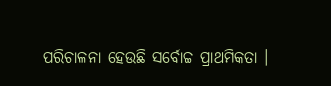ପରିଚାଳନା ହେଉଛି ସର୍ବୋଚ୍ଚ ପ୍ରାଥମିକତା ।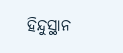ହିନ୍ଦୁସ୍ଥାନ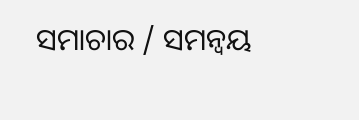ସମାଚାର / ସମନ୍ୱୟ